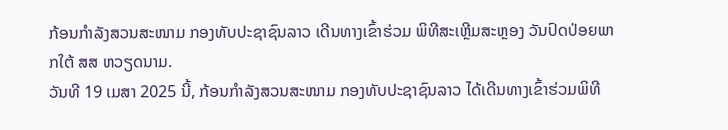ກ້ອນກຳລັງສວນສະໜາມ ກອງທັບປະຊາຊົນລາວ ເດີນທາງເຂົ້າຮ່ວມ ພິທີສະເຫຼີມສະຫຼອງ ວັນປົດປ່ອຍພາກໃຕ້ ສສ ຫວຽດນາມ.
ວັນທີ 19 ເມສາ 2025 ນີ້, ກ້ອນກໍາລັງສວນສະໜາມ ກອງທັບປະຊາຊົນລາວ ໄດ້ເດີນທາງເຂົ້າຮ່ວມພິທີ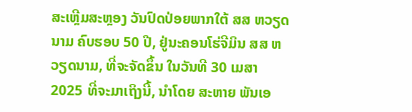ສະເຫຼີມສະຫຼອງ ວັນປົດປ່ອຍພາກໃຕ້ ສສ ຫວຽດນາມ ຄົບຮອບ 50 ປີ, ຢູ່ນະຄອນໂຮ່ຈີມິນ ສສ ຫວຽດນາມ, ທີ່ຈະຈັດຂຶ້ນ ໃນວັນທີ 30 ເມສາ 2025 ທີ່ຈະມາເຖິງນີ້, ນຳໂດຍ ສະຫາຍ ພັນເອ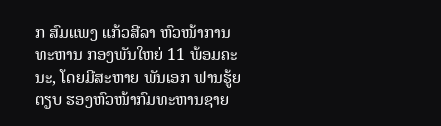ກ ສົມແພງ ແກ້ວສີລາ ຫົວໜ້າການທະຫານ ກອງພັນໃຫຍ່ 11 ພ້ອມຄະນະ, ໂດຍມີສະຫາຍ ພັນເອກ ຟານຮູ້ຍ ຕຽບ ຮອງຫົວໜ້າກົມທະຫານຊາຍ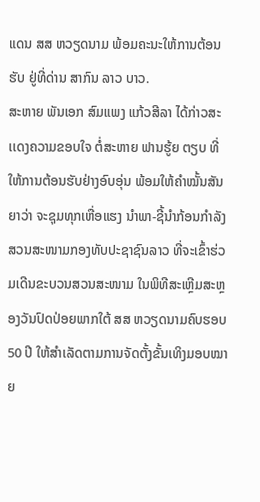ແດນ ສສ ຫວຽດນາມ ພ້ອມຄະນະໃຫ້ການຕ້ອນຮັບ ຢູ່ທີ່ດ່ານ ສາກົນ ລາວ ບາວ.
ສະຫາຍ ພັນເອກ ສົມແພງ ແກ້ວສີລາ ໄດ້ກ່າວສະເເດງຄວາມຂອບໃຈ ຕໍ່ສະຫາຍ ຟານຮູ້ຍ ຕຽບ ທີ່ໃຫ້ການຕ້ອນຮັບຢ່າງອົບອຸ່ນ ພ້ອມໃຫ້ຄໍາໝັ້ນສັນຍາວ່າ ຈະຊຸມທຸກເຫື່ອແຮງ ນໍາພາ-ຊີ້ນໍາກ້ອນກໍາລັງສວນສະໜາມກອງທັບປະຊາຊົນລາວ ທີ່ຈະເຂົ້າຮ່ວມເດີນຂະບວນສວນສະໜາມ ໃນພິທີສະເຫຼີມສະຫຼອງວັນປົດປ່ອຍພາກໃຕ້ ສສ ຫວຽດນາມຄົບຮອບ 50 ປີ ໃຫ້ສຳເລັດຕາມການຈັດຕັ້ງຂັ້ນເທິງມອບໝາຍ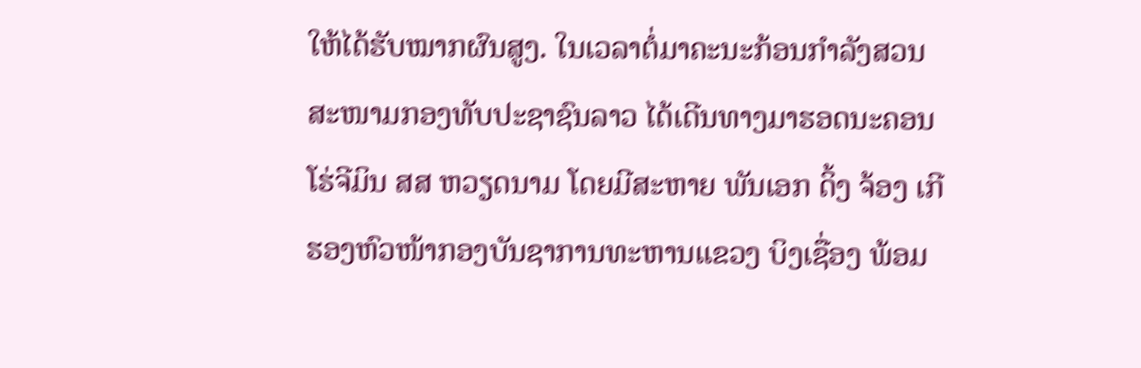ໃຫ້ໄດ້ຮັບໝາກຜົນສູງ. ໃນເວລາຕໍ່ມາຄະນະກ້ອນກຳລັງສວນສະໜາມກອງທັບປະຊາຊົນລາວ ໄດ້ເດີນທາງມາຮອດນະຄອນໂຮ່ຈີມິນ ສສ ຫວຽດນາມ ໂດຍມີສະຫາຍ ພັນເອກ ດິ້ງ ຈ້ອງ ເກີ ຮອງຫົວໜ້າກອງບັນຊາການທະຫານແຂວງ ບິງເຊື່ອງ ພ້ອມ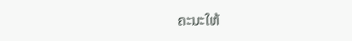ຄະນະໃຫ້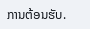ການຕ້ອນຮັບ.